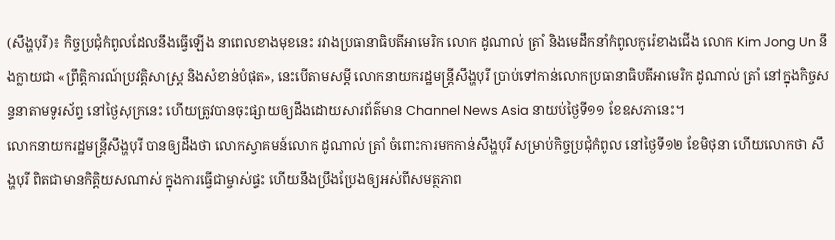(សឹង្ហបុរី)៖ កិច្ចប្រជុំកំពូលដែលនឹងធ្វើឡើង នាពេលខាងមុខនេះ រវាងប្រធានាធិបតីអាមេរិក លោក ដូណាល់ ត្រាំ និងមេដឹកនាំកំពូលកូរ៉េខាងជើង លោក Kim Jong Un នឹងក្លាយជា «ព្រឹត្តិការណ៍ប្រវត្តិសាស្ត្រ និងសំខាន់បំផុត», នេះបើតាមសម្តី លោកនាយករដ្ឋមន្ត្រីសឹង្ហបុរី ប្រាប់ទៅកាន់លោកប្រធានាធិបតីអាមេរិក ដូណាល់ ត្រាំ នៅក្នុងកិច្ចសន្ទនាតាមទូរស័ព្ទ នៅថ្ងៃសុក្រនេះ ហើយត្រូវបានចុះផ្សាយឲ្យដឹងដោយសារព័ត៌មាន Channel News Asia នាយប់ថ្ងៃទី១១ ខែឧសភានេះ។
លោកនាយករដ្ឋមន្ត្រីសឹង្ហបុរី បានឲ្យដឹងថា លោកស្វាគមន៍លោក ដូណាល់ ត្រាំ ចំពោះការមកកាន់សឹង្ហបុរី សម្រាប់កិច្ចប្រជុំកំពូល នៅថ្ងៃទី១២ ខែមិថុនា ហើយលោកថា សឹង្ហបុរី ពិតជាមានកិត្តិយសណាស់ ក្នុងការធ្វើជាម្ចាស់ផ្ទះ ហើយនឹងប្រឹងប្រែងឲ្យអស់ពីសមត្ថភាព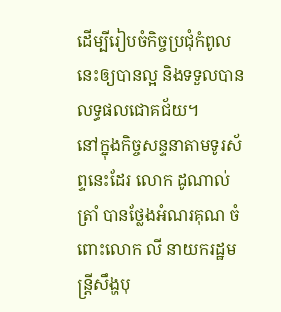ដើម្បីរៀបចំកិច្ចប្រជុំកំពូលនេះឲ្យបានល្អ និងទទួលបានលទ្ធផលជោគជ័យ។
នៅក្នុងកិច្ចសន្ទនាតាមទូរស័ព្ទនេះដែរ លោក ដូណាល់ ត្រាំ បានថ្លែងអំណរគុណ ចំពោះលោក លី នាយករដ្ឋមន្រ្តីសឹង្ហបុ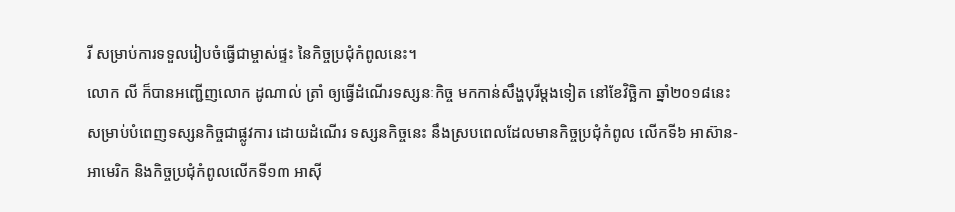រី សម្រាប់ការទទួលរៀបចំធ្វើជាម្ចាស់ផ្ទះ នៃកិច្ចប្រជុំកំពូលនេះ។
លោក លី ក៏បានអញ្ជើញលោក ដូណាល់ ត្រាំ ឲ្យធ្វើដំណើរទស្សនៈកិច្ច មកកាន់សឹង្ហបុរីម្តងទៀត នៅខែវិច្ឆិកា ឆ្នាំ២០១៨នេះ សម្រាប់បំពេញទស្សនកិច្ចជាផ្លូវការ ដោយដំណើរ ទស្សនកិច្ចនេះ នឹងស្របពេលដែលមានកិច្ចប្រជុំកំពូល លើកទី៦ អាស៊ាន-អាមេរិក និងកិច្ចប្រជុំកំពូលលើកទី១៣ អាស៊ី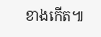ខាងកើត៕